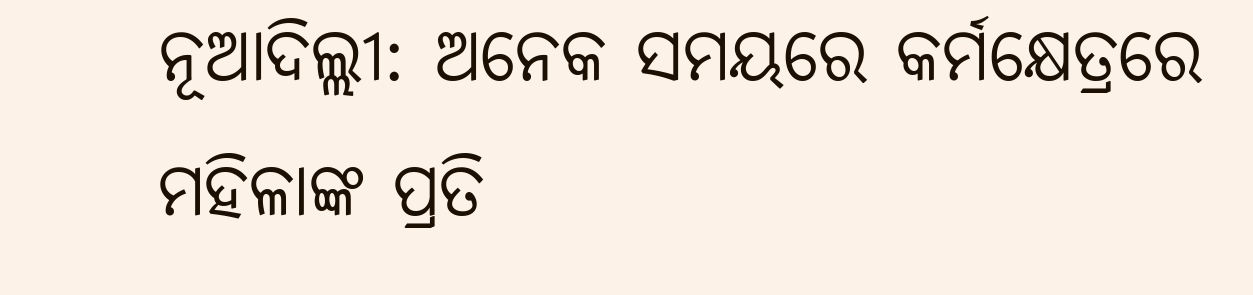ନୂଆଦିଲ୍ଲୀ: ଅନେକ ସମୟରେ କର୍ମକ୍ଷେତ୍ରରେ ମହିଳାଙ୍କ ପ୍ରତି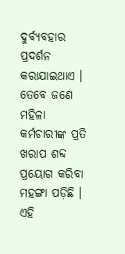ଦୁର୍ବ୍ୟବହାର ପ୍ରଦର୍ଶନ କରାଯାଇଥାଏ । ତେବେ ଜଣେ ମହିଳା କର୍ମଚାରୀଙ୍କ ପ୍ରତି ଖରାପ ଶବ୍ଦ ପ୍ରୟୋଗ କରିବା ମହଙ୍ଗା ପଡ଼ିଛି । ଏହି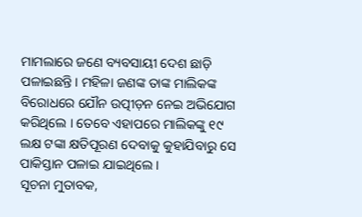ମାମଲାରେ ଜଣେ ବ୍ୟବସାୟୀ ଦେଶ ଛାଡ଼ି ପଳାଇଛନ୍ତି । ମହିଳା ଜଣଙ୍କ ତାଙ୍କ ମାଲିକଙ୍କ ବିରୋଧରେ ଯୌନ ଉତ୍ପୀଡ଼ନ ନେଇ ଅଭିଯୋଗ କରିଥିଲେ । ତେବେ ଏହାପରେ ମାଲିକଙ୍କୁ ୧୯ ଲକ୍ଷ ଟଙ୍କା କ୍ଷତିପୂରଣ ଦେବାକୁ କୁହାଯିବାରୁ ସେ ପାକିସ୍ତାନ ପଳାଇ ଯାଇଥିଲେ ।
ସୂଚନା ମୁତାବକ,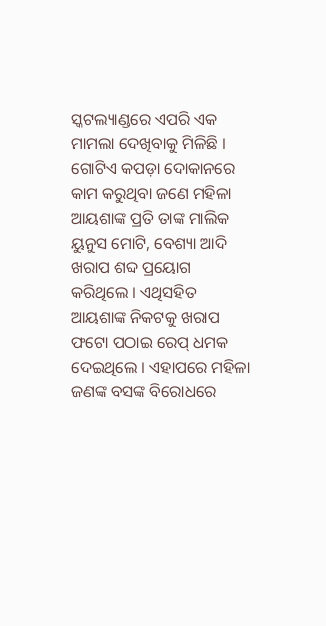ସ୍କଟଲ୍ୟାଣ୍ଡରେ ଏପରି ଏକ ମାମଲା ଦେଖିବାକୁ ମିଳିଛି । ଗୋଟିଏ କପଡ଼ା ଦୋକାନରେ କାମ କରୁଥିବା ଜଣେ ମହିଳା ଆୟଶାଙ୍କ ପ୍ରତି ତାଙ୍କ ମାଲିକ ୟୁନୁସ ମୋଟି, ବେଶ୍ୟା ଆଦି ଖରାପ ଶବ୍ଦ ପ୍ରୟୋଗ କରିଥିଲେ । ଏଥିସହିତ ଆୟଶାଙ୍କ ନିକଟକୁ ଖରାପ ଫଟୋ ପଠାଇ ରେପ୍ ଧମକ ଦେଇଥିଲେ । ଏହାପରେ ମହିଳା ଜଣଙ୍କ ବସଙ୍କ ବିରୋଧରେ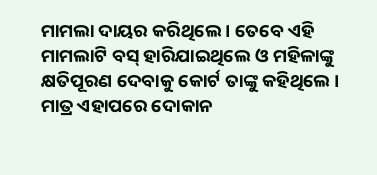ମାମଲା ଦାୟର କରିଥିଲେ । ତେବେ ଏହି ମାମଲାଟି ବସ୍ ହାରିଯାଇଥିଲେ ଓ ମହିଳାଙ୍କୁ କ୍ଷତିପୂରଣ ଦେବାକୁ କୋର୍ଟ ତାଙ୍କୁ କହିଥିଲେ ।
ମାତ୍ର ଏହାପରେ ଦୋକାନ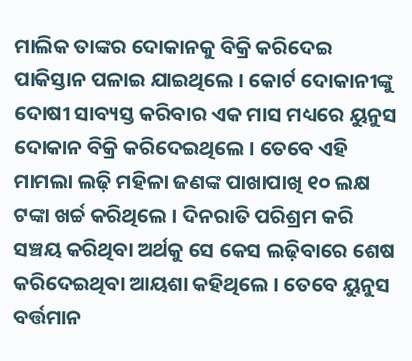ମାଲିକ ତାଙ୍କର ଦୋକାନକୁ ବିକ୍ରି କରିଦେଇ ପାକିସ୍ତାନ ପଳାଇ ଯାଇଥିଲେ । କୋର୍ଟ ଦୋକାନୀଙ୍କୁ ଦୋଷୀ ସାବ୍ୟସ୍ତ କରିବାର ଏକ ମାସ ମଧ୍ୟରେ ୟୁନୁସ ଦୋକାନ ବିକ୍ରି କରିଦେଇଥିଲେ । ତେବେ ଏହି ମାମଲା ଲଢ଼ି ମହିଳା ଜଣଙ୍କ ପାଖାପାଖି ୧୦ ଲକ୍ଷ ଟଙ୍କା ଖର୍ଚ୍ଚ କରିଥିଲେ । ଦିନରାତି ପରିଶ୍ରମ କରି ସଞ୍ଚୟ କରିଥିବା ଅର୍ଥକୁ ସେ କେସ ଲଢ଼ିବାରେ ଶେଷ କରିଦେଇଥିବା ଆୟଶା କହିଥିଲେ । ତେବେ ୟୁନୁସ ବର୍ତ୍ତମାନ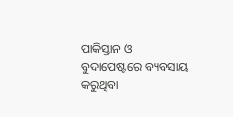ପାକିସ୍ତାନ ଓ ବୁଦାପେଷ୍ଟରେ ବ୍ୟବସାୟ କରୁଥିବା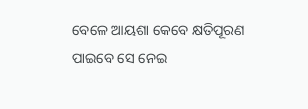ବେଳେ ଆୟଶା କେବେ କ୍ଷତିପୂରଣ ପାଇବେ ସେ ନେଇ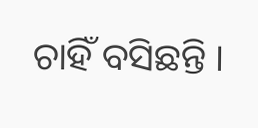ଚାହିଁ ବସିଛନ୍ତି ।